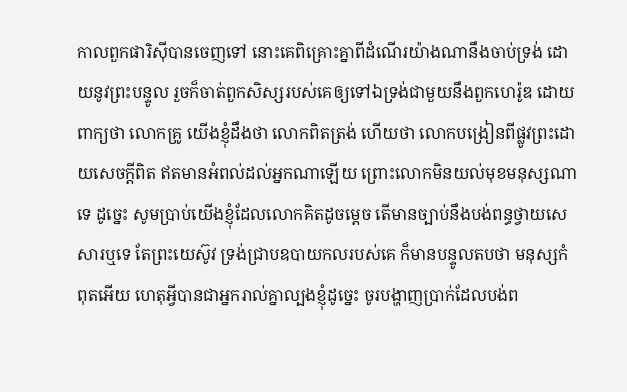កាលពួកផារិស៊ីបានចេញទៅ នោះគេពិគ្រោះគ្នាពីដំណើរយ៉ាងណានឹងចាប់ទ្រង់ ដោយនូវព្រះបន្ទូល រួចក៏ចាត់ពួកសិស្សរបស់គេឲ្យទៅឯទ្រង់ជាមួយនឹងពួកហេរ៉ូឌ ដោយពាក្យថា លោកគ្រូ យើងខ្ញុំដឹងថា លោកពិតត្រង់ ហើយថា លោកបង្រៀនពីផ្លូវព្រះដោយសេចក្ដីពិត ឥតមានអំពល់ដល់អ្នកណាឡើយ ព្រោះលោកមិនយល់មុខមនុស្សណាទេ ដូច្នេះ សូមប្រាប់យើងខ្ញុំដែលលោកគិតដូចម្តេច តើមានច្បាប់នឹងបង់ពន្ធថ្វាយសេសារឬទេ តែព្រះយេស៊ូវ ទ្រង់ជ្រាបឧបាយកលរបស់គេ ក៏មានបន្ទូលតបថា មនុស្សកំពុតអើយ ហេតុអ្វីបានជាអ្នករាល់គ្នាល្បងខ្ញុំដូច្នេះ ចូរបង្ហាញប្រាក់ដែលបង់ព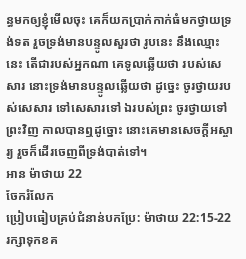ន្ធមកឲ្យខ្ញុំមើលចុះ គេក៏យកប្រាក់កាក់ធំមកថ្វាយទ្រង់ទត រួចទ្រង់មានបន្ទូលសួរថា រូបនេះ នឹងឈ្មោះនេះ តើជារបស់អ្នកណា គេទូលឆ្លើយថា របស់សេសារ នោះទ្រង់មានបន្ទូលឆ្លើយថា ដូច្នេះ ចូរថ្វាយរបស់សេសារ ទៅសេសារទៅ ឯរបស់ព្រះ ចូរថ្វាយទៅព្រះវិញ កាលបានឮដូច្នោះ នោះគេមានសេចក្ដីអស្ចារ្យ រួចក៏ដើរចេញពីទ្រង់បាត់ទៅ។
អាន ម៉ាថាយ 22
ចែករំលែក
ប្រៀបធៀបគ្រប់ជំនាន់បកប្រែ: ម៉ាថាយ 22:15-22
រក្សាទុកខគ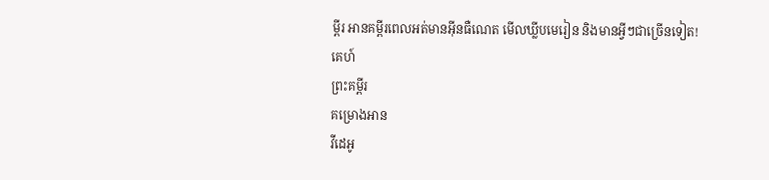ម្ពីរ អានគម្ពីរពេលអត់មានអ៊ីនធឺណេត មើលឃ្លីបមេរៀន និងមានអ្វីៗជាច្រើនទៀត!
គេហ៍
ព្រះគម្ពីរ
គម្រោងអាន
វីដេអូ